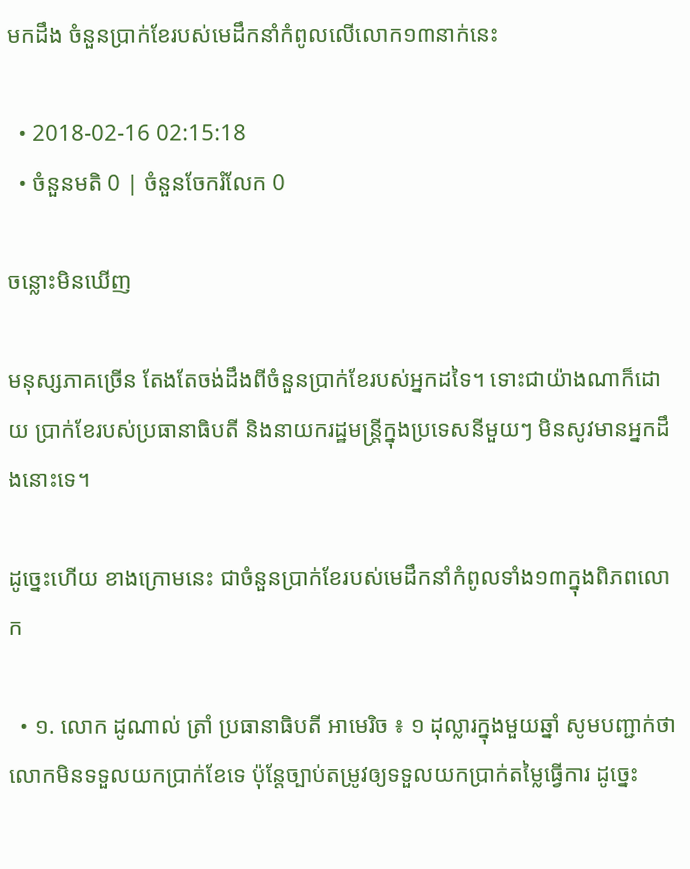មកដឹង ចំនួនប្រាក់ខែរបស់មេដឹកនាំកំពូលលើលោក១៣នាក់នេះ

  • 2018-02-16 02:15:18
  • ចំនួនមតិ 0 | ចំនួនចែករំលែក 0

ចន្លោះមិនឃើញ

មនុស្សភាគច្រើន តែងតែចង់ដឹងពីចំនួនប្រាក់ខែរបស់អ្នកដទៃ។ ទោះជាយ៉ាងណាក៏ដោយ ប្រាក់ខែរបស់ប្រធានាធិបតី និងនាយករដ្ឋមន្ត្រីក្នុងប្រទេសនីមួយៗ មិនសូវមានអ្នកដឹងនោះទេ។

ដូច្នេះហើយ ខាងក្រោមនេះ ជាចំនួនប្រាក់ខែរបស់មេដឹកនាំកំពូលទាំង១៣ក្នុងពិភពលោក

  • ១. លោក ដូណាល់ ត្រាំ ប្រធានាធិបតី អាមេរិច ៖ ១ ដុល្លារក្នុងមួយឆ្នាំ សូមបញ្ជាក់ថា លោកមិនទទួលយកប្រាក់ខែទេ ប៉ុន្តែច្បាប់តម្រូវឲ្យទទួលយកប្រាក់តម្លៃធ្វើការ ដូច្នេះ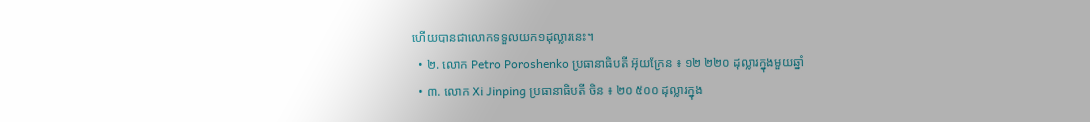ហើយបានជាលោកទទួលយក១ដុល្លារនេះ។
  • ២. លោក Petro Poroshenko ប្រធានាធិបតី អ៊ុយក្រែន ៖ ១២ ២២០ ដុល្លារក្នុងមួយឆ្នាំ
  • ៣. លោក Xi Jinping ប្រធានាធិបតី ចិន ៖ ២០ ៥០០ ដុល្លារក្នុង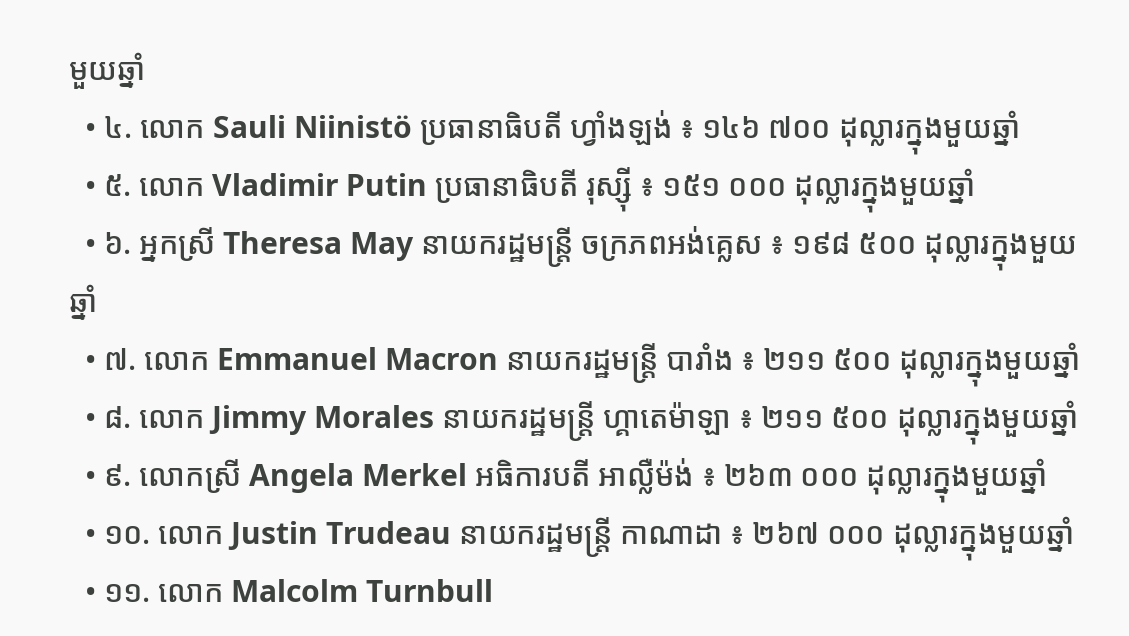មួយឆ្នាំ
  • ៤. លោក Sauli Niinistö ប្រធានាធិបតី ហ្វាំងឡង់ ៖ ១៤៦ ៧០០ ដុល្លារក្នុងមួយឆ្នាំ
  • ៥. លោក Vladimir Putin ប្រធានាធិបតី រុស្ស៊ី ៖ ១៥១ ០០០ ដុល្លារក្នុងមួយឆ្នាំ
  • ៦. អ្នកស្រី Theresa May នាយករដ្ឋមន្ត្រី ចក្រភពអង់គ្លេស ៖ ១៩៨ ៥០០ ដុល្លារក្នុងមួយឆ្នាំ
  • ៧. លោក Emmanuel Macron នាយករដ្ឋមន្ត្រី បារាំង ៖ ២១១ ៥០០ ដុល្លារក្នុងមួយឆ្នាំ
  • ៨. លោក Jimmy Morales នាយករដ្ឋមន្ត្រី ហ្គាតេម៉ាឡា ៖ ២១១ ៥០០ ដុល្លារក្នុងមួយឆ្នាំ
  • ៩. លោកស្រី Angela Merkel អធិការបតី អាល្លឺម៉ង់ ៖ ២៦៣ ០០០ ដុល្លារក្នុងមួយឆ្នាំ
  • ១០. លោក Justin Trudeau នាយករដ្ឋមន្ត្រី កាណាដា ៖ ២៦៧ ០០០ ដុល្លារក្នុងមួយឆ្នាំ
  • ១១. លោក Malcolm Turnbull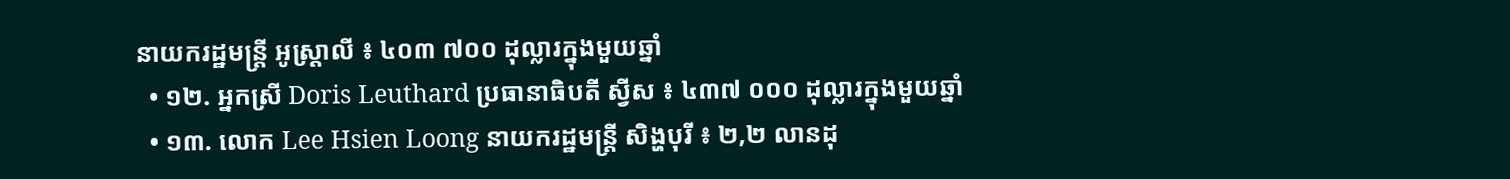នាយករដ្ឋមន្ត្រី អូស្ត្រាលី ៖ ៤០៣ ៧០០ ដុល្លារក្នុងមួយឆ្នាំ
  • ១២. អ្នកស្រី Doris Leuthard ប្រធានាធិបតី ស្វីស ៖ ៤៣៧ ០០០ ដុល្លារក្នុងមួយឆ្នាំ
  • ១៣. លោក Lee Hsien Loong នាយករដ្ឋមន្ត្រី សិង្ហបុរី ៖ ២,២ លានដុ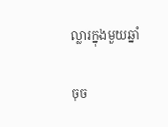ល្លារក្នុងមួយឆ្នាំ

ចុច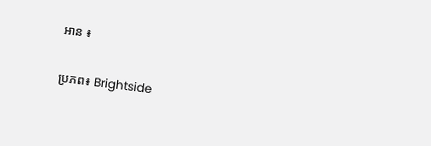អាន ៖

ប្រភព៖ Brightside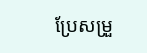ប្រែសម្រួ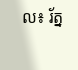ល៖ រ័ត្ន